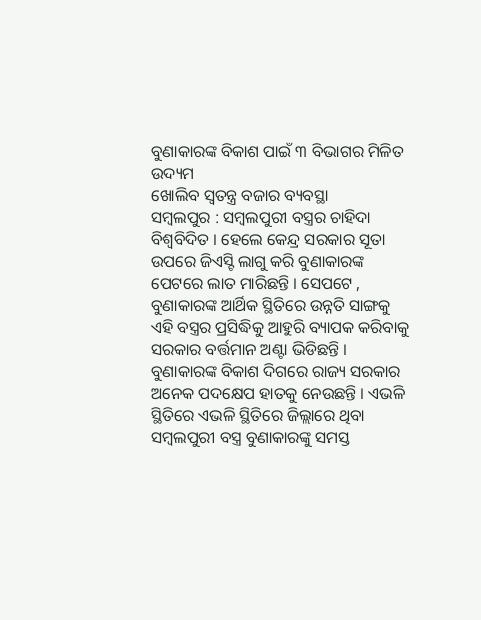ବୁଣାକାରଙ୍କ ବିକାଶ ପାଇଁ ୩ ବିଭାଗର ମିଳିତ ଉଦ୍ୟମ
ଖୋଲିବ ସ୍ୱତନ୍ତ୍ର ବଜାର ବ୍ୟବସ୍ଥା
ସମ୍ବଲପୁର : ସମ୍ବଲପୁରୀ ବସ୍ତ୍ରର ଚାହିଦା ବିଶ୍ୱବିଦିତ । ହେଲେ କେନ୍ଦ୍ର ସରକାର ସୂତା ଉପରେ ଜିଏସ୍ଟି ଲାଗୁ କରି ବୁଣାକାରଙ୍କ ପେଟରେ ଲାତ ମାରିଛନ୍ତି । ସେପଟେ , ବୁଣାକାରଙ୍କ ଆର୍ଥିକ ସ୍ଥିତିରେ ଉନ୍ନତି ସାଙ୍ଗକୁ ଏହି ବସ୍ତ୍ରର ପ୍ରସିଦ୍ଧିକୁ ଆହୁରି ବ୍ୟାପକ କରିବାକୁ ସରକାର ବର୍ତ୍ତମାନ ଅଣ୍ଟା ଭିଡିଛନ୍ତି । ବୁଣାକାରଙ୍କ ବିକାଶ ଦିଗରେ ରାଜ୍ୟ ସରକାର ଅନେକ ପଦକ୍ଷେପ ହାତକୁ ନେଉଛନ୍ତି । ଏଭଳି ସ୍ଥିତିରେ ଏଭଳି ସ୍ଥିତିରେ ଜିଲ୍ଲାରେ ଥିବା ସମ୍ବଲପୁରୀ ବସ୍ତ୍ର ବୁଣାକାରଙ୍କୁ ସମସ୍ତ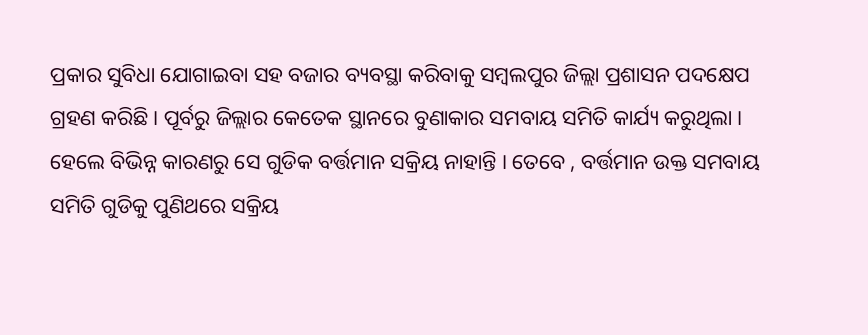ପ୍ରକାର ସୁବିଧା ଯୋଗାଇବା ସହ ବଜାର ବ୍ୟବସ୍ଥା କରିବାକୁ ସମ୍ବଲପୁର ଜିଲ୍ଲା ପ୍ରଶାସନ ପଦକ୍ଷେପ ଗ୍ରହଣ କରିଛି । ପୂର୍ବରୁ ଜିଲ୍ଲାର କେତେକ ସ୍ଥାନରେ ବୁଣାକାର ସମବାୟ ସମିତି କାର୍ଯ୍ୟ କରୁଥିଲା । ହେଲେ ବିଭିନ୍ନ କାରଣରୁ ସେ ଗୁଡିକ ବର୍ତ୍ତମାନ ସକ୍ରିୟ ନାହାନ୍ତି । ତେବେ , ବର୍ତ୍ତମାନ ଉକ୍ତ ସମବାୟ ସମିତି ଗୁଡିକୁ ପୁଣିଥରେ ସକ୍ରିୟ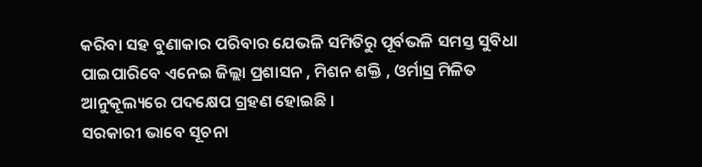କରିବା ସହ ବୁଣାକାର ପରିବାର ଯେଭଳି ସମିତିରୁ ପୂର୍ବଭଳି ସମସ୍ତ ସୁବିଧା ପାଇପାରିବେ ଏନେଇ ଜିଲ୍ଲା ପ୍ରଶାସନ , ମିଶନ ଶକ୍ତି , ଓର୍ମାସ୍ର ମିଳିତ ଆନୁକୂଲ୍ୟରେ ପଦକ୍ଷେପ ଗ୍ରହଣ ହୋଇଛି ।
ସରକାରୀ ଭାବେ ସୂଚନା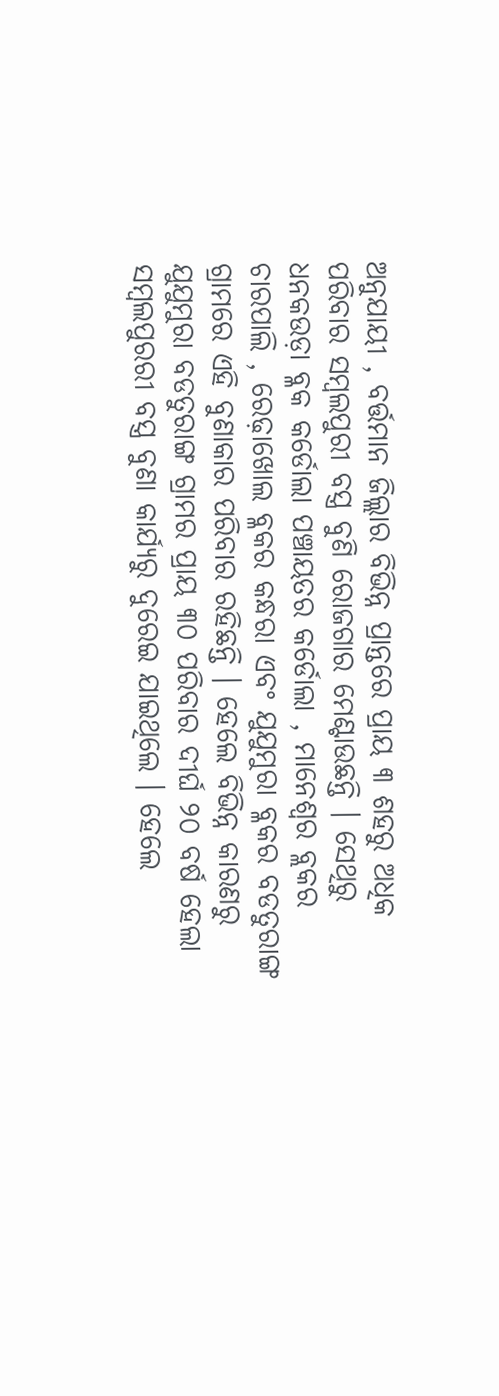ଅନୁଯାୟୀ , ବର୍ତ୍ତମାନ ଜିଲ୍ଲାର ବିଭିନ୍ନ ପ୍ରାନ୍ତରେ ପ୍ରାୟ ୩ ଶହରୁ ଅଧିକ ପରିବାର ସମ୍ବଲପୁରୀ ବସ୍ତ୍ର ବୁଣି ରୋଜଗାର ମେଣ୍ଟାଉଛନ୍ତି । ସେଥିରୁ ଧନକଉଡ଼ା ବ୍ଳକ କର୍ଡୋଲା ପଞ୍ଚାୟତର କର୍ଡୋଲା , ମାନେଶ୍ବର ବ୍ଲକର ଚାରପାଲି , ରେଢ଼ାଖୋଲ ବ୍ଳକର କନ୍ଧରା ଏବଂ ଯୁଯୁମୁରା ବ୍ଳକର ବଡତୁରାଙ୍ଗ ଗ୍ରାମରେ ଏହି ବୁଣାକାର ପରିବାର ରହିଛନ୍ତି । ହେଲେ ବିଭିନ୍ନ କାରଣରୁ ଯୁଯୁମୁରା ବଡତୁରାଙ୍ଗ ଗ୍ରାମର ପ୍ରାୟ ୩୦ ପରିବାର ଦୀର୍ଘ ୨୦ ବର୍ଷ ହେଲା ସମ୍ବଲପୁରରୀ ବସ୍ତ୍ର ବୁଣା କାର୍ଯ୍ୟରୁ ଦୁରେଇ ଯାଇଥିଲେ । ହେଲେ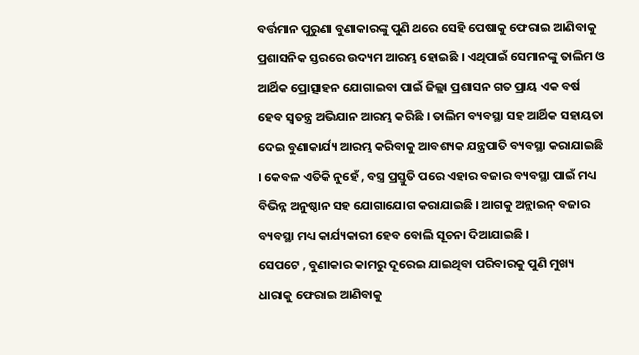ବର୍ତ୍ତମାନ ପୁରୁଣା ବୁଣାକାରଙ୍କୁ ପୁଣି ଥରେ ସେହି ପେଷାକୁ ଫେରାଇ ଆଣିବାକୁ ପ୍ରଶାସନିକ ସ୍ତରରେ ଉଦ୍ୟମ ଆରମ୍ଭ ହୋଇଛି । ଏଥିପାଇଁ ସେମାନଙ୍କୁ ତାଲିମ ଓ ଆର୍ଥିକ ପ୍ରୋତ୍ସାହନ ଯୋଗାଇବା ପାଇଁ ଜିଲ୍ଲା ପ୍ରଶାସନ ଗତ ପ୍ରାୟ ଏକ ବର୍ଷ ହେବ ସ୍ବତନ୍ତ୍ର ଅଭିଯାନ ଆରମ୍ଭ କରିଛି । ତାଲିମ ବ୍ୟବସ୍ଥା ସହ ଆର୍ଥିକ ସହାୟତା ଦେଇ ବୁଣାକାର୍ଯ୍ୟ ଆରମ୍ଭ କରିବାକୁ ଆବଶ୍ୟକ ଯନ୍ତ୍ରପାତି ବ୍ୟବସ୍ଥା କରାଯାଇଛି । କେବଳ ଏତିକି ନୁହେଁ , ବସ୍ତ୍ର ପ୍ରସ୍ତୁତି ପରେ ଏହାର ବଜାର ବ୍ୟବସ୍ଥା ପାଇଁ ମଧ୍ୟ ବିଭିନ୍ନ ଅନୁଷ୍ଠାନ ସହ ଯୋଗାଯୋଗ କରାଯାଇଛି । ଆଗକୁ ଅନ୍ଲାଇନ୍ ବଜାର ବ୍ୟବସ୍ଥା ମଧ୍ୟ କାର୍ଯ୍ୟକାରୀ ହେବ ବୋଲି ସୂଚନା ଦିଆଯାଇଛି ।
ସେପଟେ , ବୁଣାକାର କାମରୁ ଦୂରେଇ ଯାଇଥିବା ପରିବାରକୁ ପୁଣି ମୁଖ୍ୟ ଧାରାକୁ ଫେରାଇ ଆଣିବାକୁ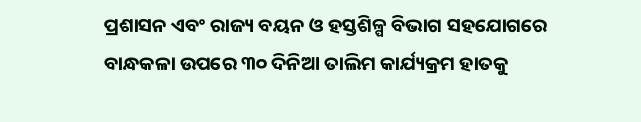ପ୍ରଶାସନ ଏବଂ ରାଜ୍ୟ ବୟନ ଓ ହସ୍ତଶିଳ୍ପ ବିଭାଗ ସହଯୋଗରେ ବାନ୍ଧକଳା ଉପରେ ୩୦ ଦିନିଆ ତାଲିମ କାର୍ଯ୍ୟକ୍ରମ ହାତକୁ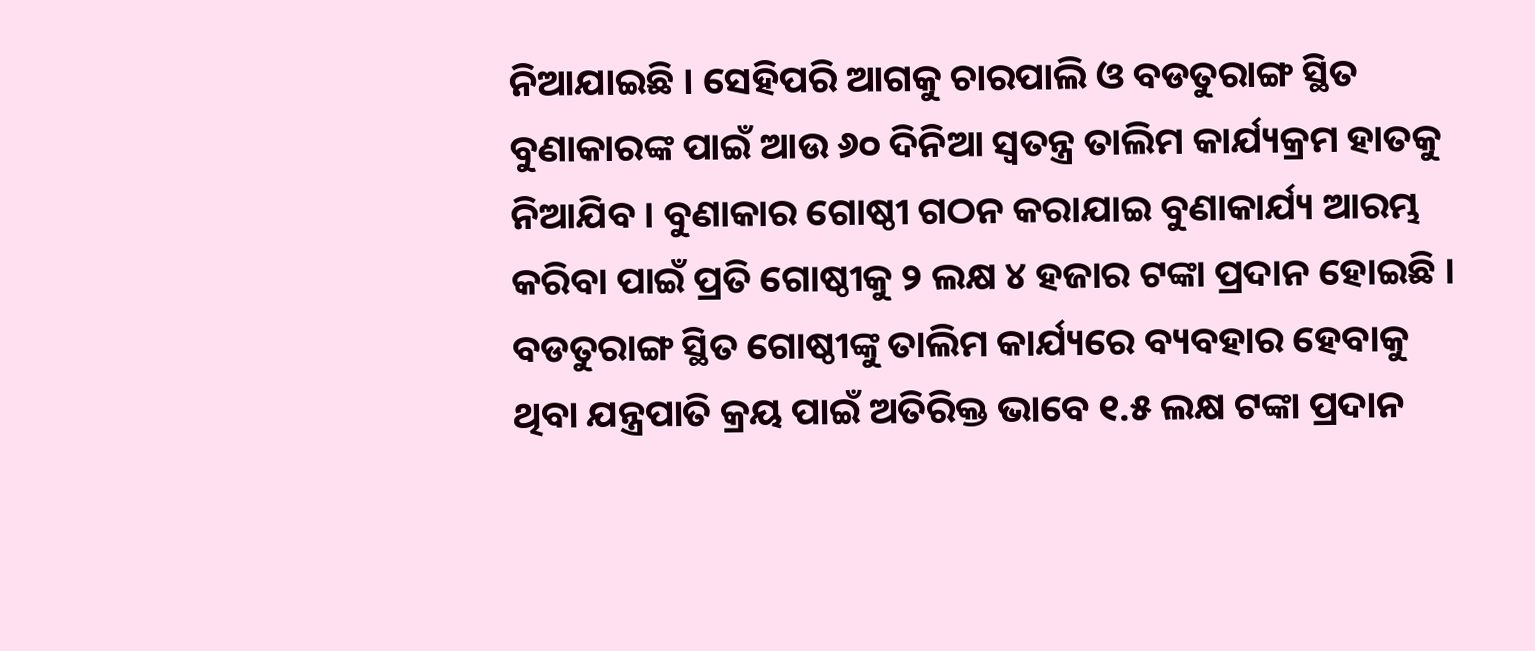ନିଆଯାଇଛି । ସେହିପରି ଆଗକୁ ଚାରପାଲି ଓ ବଡତୁରାଙ୍ଗ ସ୍ଥିତ ବୁଣାକାରଙ୍କ ପାଇଁ ଆଉ ୬୦ ଦିନିଆ ସ୍ଵତନ୍ତ୍ର ତାଲିମ କାର୍ଯ୍ୟକ୍ରମ ହାତକୁ ନିଆଯିବ । ବୁଣାକାର ଗୋଷ୍ଠୀ ଗଠନ କରାଯାଇ ବୁଣାକାର୍ଯ୍ୟ ଆରମ୍ଭ କରିବା ପାଇଁ ପ୍ରତି ଗୋଷ୍ଠୀକୁ ୨ ଲକ୍ଷ ୪ ହଜାର ଟଙ୍କା ପ୍ରଦାନ ହୋଇଛି । ବଡତୁରାଙ୍ଗ ସ୍ଥିତ ଗୋଷ୍ଠୀଙ୍କୁ ତାଲିମ କାର୍ଯ୍ୟରେ ବ୍ୟବହାର ହେବାକୁ ଥିବା ଯନ୍ତ୍ରପାତି କ୍ରୟ ପାଇଁ ଅତିରିକ୍ତ ଭାବେ ୧.୫ ଲକ୍ଷ ଟଙ୍କା ପ୍ରଦାନ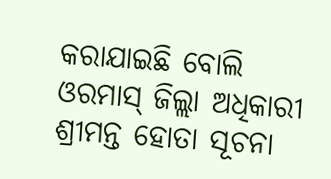କରାଯାଇଛି ବୋଲି ଓରମାସ୍ ଜିଲ୍ଲା ଅଧିକାରୀ ଶ୍ରୀମନ୍ତ ହୋତା ସୂଚନା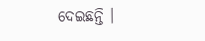ଦେଇଛନ୍ତି ।